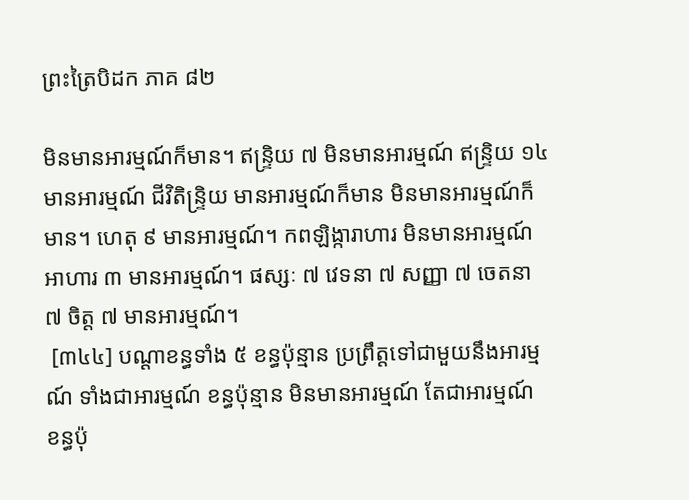ព្រះត្រៃបិដក ភាគ ៨២

មិនមានអារម្មណ៍ក៏មាន។ ឥន្រ្ទិយ ៧ មិនមានអារម្មណ៍ ឥន្រ្ទិយ ១៤ មានអារម្មណ៍ ជីវិតិន្រ្ទិយ មានអារម្មណ៍ក៏មាន មិនមានអារម្មណ៍ក៏មាន។ ហេតុ ៩ មានអារម្មណ៍។ កពឡិង្ការាហារ មិនមានអារម្មណ៍ អាហារ ៣ មានអារម្មណ៍។ ផស្សៈ ៧ វេទនា ៧ សញ្ញា ៧ ចេតនា ៧ ចិត្ត ៧ មានអារម្មណ៍។
 [៣៤៤] បណ្ដាខន្ធទាំង ៥ ខន្ធប៉ុន្មាន ប្រព្រឹត្តទៅជាមួយនឹងអារម្មណ៍ ទាំងជាអារម្មណ៍ ខន្ធប៉ុន្មាន មិនមានអារម្មណ៍ តែជាអារម្មណ៍ ខន្ធប៉ុ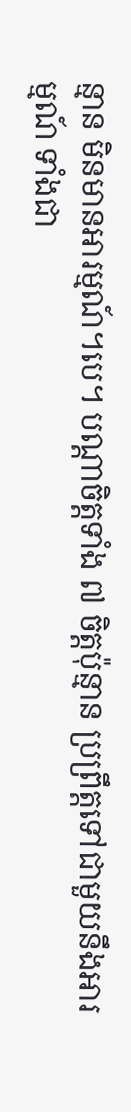ន្មាន មិនមានអារម្មណ៍។បេ។ បណ្ដាចិត្តទាំង ៧ ចិត្តប៉ុន្មាន ប្រព្រឹត្តទៅជាមួយនឹងអារម្មណ៍ ទាំងជា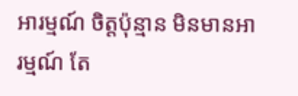អារម្មណ៍ ចិត្តប៉ុន្មាន មិនមានអារម្មណ៍ តែ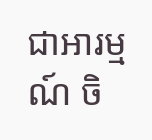ជាអារម្មណ៍ ចិ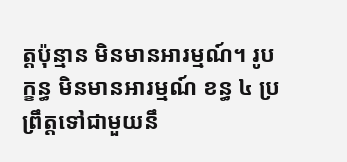ត្តប៉ុន្មាន មិនមានអារម្មណ៍។ រូបក្ខន្ធ មិនមានអារម្មណ៍ ខន្ធ ៤ ប្រព្រឹត្តទៅជាមួយនឹ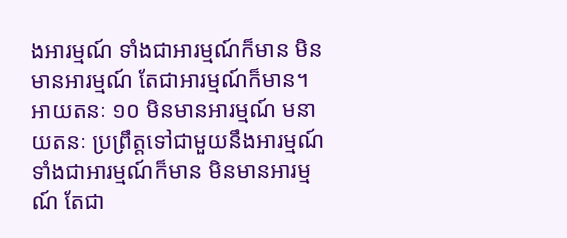ងអារម្មណ៍ ទាំងជាអារម្មណ៍ក៏មាន មិនមានអារម្មណ៍ តែជាអារម្មណ៍ក៏មាន។ អាយតនៈ ១០ មិនមានអារម្មណ៍ មនាយតនៈ ប្រព្រឹត្តទៅជាមួយនឹងអារម្មណ៍ ទាំងជាអារម្មណ៍ក៏មាន មិនមានអារម្មណ៍ តែជា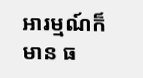អារម្មណ៍ក៏មាន ធ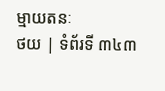ម្មាយតនៈ
ថយ | ទំព័រទី ៣៤៣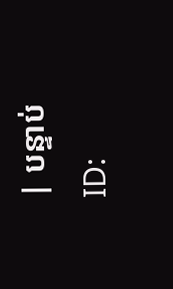| បន្ទាប់
ID: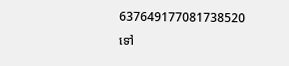637649177081738520
ទៅ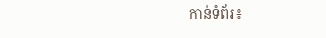កាន់ទំព័រ៖